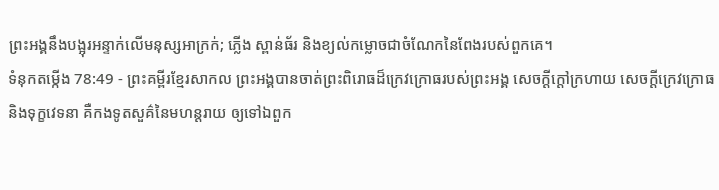ព្រះអង្គនឹងបង្អុរអន្ទាក់លើមនុស្សអាក្រក់; ភ្លើង ស្ពាន់ធ័រ និងខ្យល់កម្លោចជាចំណែកនៃពែងរបស់ពួកគេ។
ទំនុកតម្កើង 78:49 - ព្រះគម្ពីរខ្មែរសាកល ព្រះអង្គបានចាត់ព្រះពិរោធដ៏ក្រេវក្រោធរបស់ព្រះអង្គ សេចក្ដីក្ដៅក្រហាយ សេចក្ដីក្រេវក្រោធ និងទុក្ខវេទនា គឺកងទូតសួគ៌នៃមហន្តរាយ ឲ្យទៅឯពួក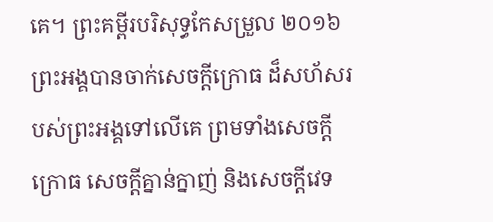គេ។ ព្រះគម្ពីរបរិសុទ្ធកែសម្រួល ២០១៦ ព្រះអង្គបានចាក់សេចក្ដីក្រោធ ដ៏សហ័សរបស់ព្រះអង្គទៅលើគេ ព្រមទាំងសេចក្ដីក្រោធ សេចក្ដីគ្នាន់ក្នាញ់ និងសេចក្ដីវេទ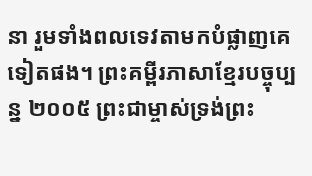នា រួមទាំងពលទេវតាមកបំផ្លាញគេទៀតផង។ ព្រះគម្ពីរភាសាខ្មែរបច្ចុប្បន្ន ២០០៥ ព្រះជាម្ចាស់ទ្រង់ព្រះ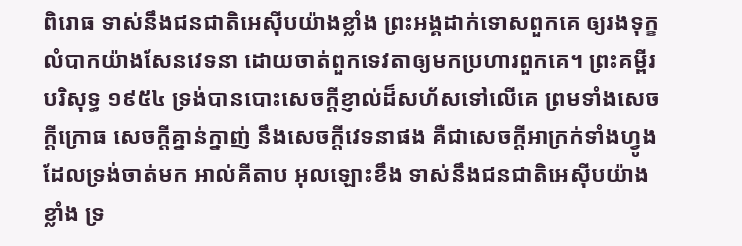ពិរោធ ទាស់នឹងជនជាតិអេស៊ីបយ៉ាងខ្លាំង ព្រះអង្គដាក់ទោសពួកគេ ឲ្យរងទុក្ខលំបាកយ៉ាងសែនវេទនា ដោយចាត់ពួកទេវតាឲ្យមកប្រហារពួកគេ។ ព្រះគម្ពីរបរិសុទ្ធ ១៩៥៤ ទ្រង់បានបោះសេចក្ដីខ្ញាល់ដ៏សហ័សទៅលើគេ ព្រមទាំងសេចក្ដីក្រោធ សេចក្ដីគ្នាន់ក្នាញ់ នឹងសេចក្ដីវេទនាផង គឺជាសេចក្ដីអាក្រក់ទាំងហ្វូង ដែលទ្រង់ចាត់មក អាល់គីតាប អុលឡោះខឹង ទាស់នឹងជនជាតិអេស៊ីបយ៉ាងខ្លាំង ទ្រ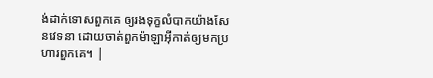ង់ដាក់ទោសពួកគេ ឲ្យរងទុក្ខលំបាកយ៉ាងសែនវេទនា ដោយចាត់ពួកម៉ាឡាអ៊ីកាត់ឲ្យមកប្រហារពួកគេ។ |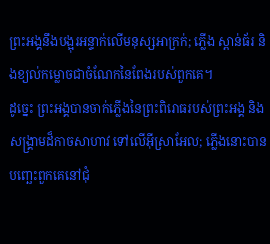ព្រះអង្គនឹងបង្អុរអន្ទាក់លើមនុស្សអាក្រក់; ភ្លើង ស្ពាន់ធ័រ និងខ្យល់កម្លោចជាចំណែកនៃពែងរបស់ពួកគេ។
ដូច្នេះ ព្រះអង្គបានចាក់ភ្លើងនៃព្រះពិរោធរបស់ព្រះអង្គ និងសង្គ្រាមដ៏កាចសាហាវ ទៅលើអ៊ីស្រាអែល; ភ្លើងនោះបានបញ្ឆេះពួកគេនៅជុំ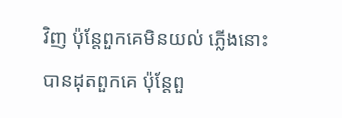វិញ ប៉ុន្តែពួកគេមិនយល់ ភ្លើងនោះបានដុតពួកគេ ប៉ុន្តែពួ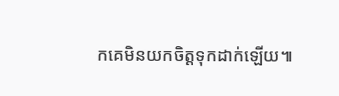កគេមិនយកចិត្តទុកដាក់ឡើយ៕